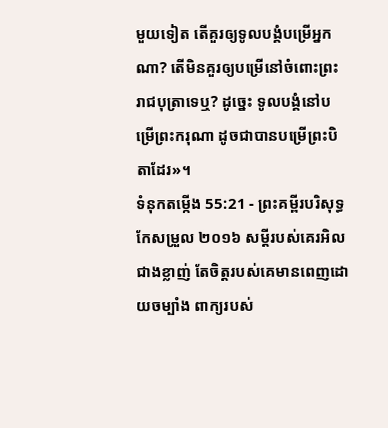មួយទៀត តើគួរឲ្យទូលបង្គំបម្រើអ្នកណា? តើមិនគួរឲ្យបម្រើនៅចំពោះព្រះរាជបុត្រាទេឬ? ដូច្នេះ ទូលបង្គំនៅបម្រើព្រះករុណា ដូចជាបានបម្រើព្រះបិតាដែរ»។
ទំនុកតម្កើង 55:21 - ព្រះគម្ពីរបរិសុទ្ធកែសម្រួល ២០១៦ សម្ដីរបស់គេរអិលជាងខ្លាញ់ តែចិត្តរបស់គេមានពេញដោយចម្បាំង ពាក្យរបស់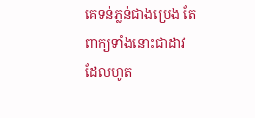គេទន់ភ្លន់ជាងប្រេង តែពាក្យទាំងនោះជាដាវដែលហូត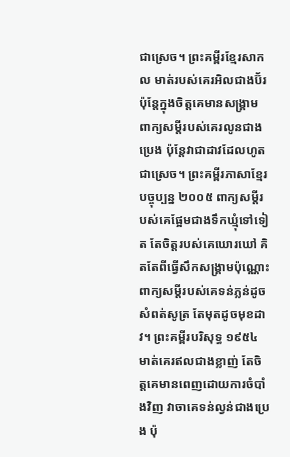ជាស្រេច។ ព្រះគម្ពីរខ្មែរសាកល មាត់របស់គេរអិលជាងប៊័រ ប៉ុន្តែក្នុងចិត្តគេមានសង្គ្រាម ពាក្យសម្ដីរបស់គេរលូនជាងប្រេង ប៉ុន្តែវាជាដាវដែលហូតជាស្រេច។ ព្រះគម្ពីរភាសាខ្មែរបច្ចុប្បន្ន ២០០៥ ពាក្យសម្ដីរបស់គេផ្អែមជាងទឹកឃ្មុំទៅទៀត តែចិត្តរបស់គេឃោរឃៅ គិតតែពីធ្វើសឹកសង្គ្រាមប៉ុណ្ណោះ ពាក្យសម្ដីរបស់គេទន់ភ្លន់ដូចសំពត់សូត្រ តែមុតដូចមុខដាវ។ ព្រះគម្ពីរបរិសុទ្ធ ១៩៥៤ មាត់គេរឥលជាងខ្លាញ់ តែចិត្តគេមានពេញដោយការចំបាំងវិញ វាចាគេទន់ល្វន់ជាងប្រេង ប៉ុ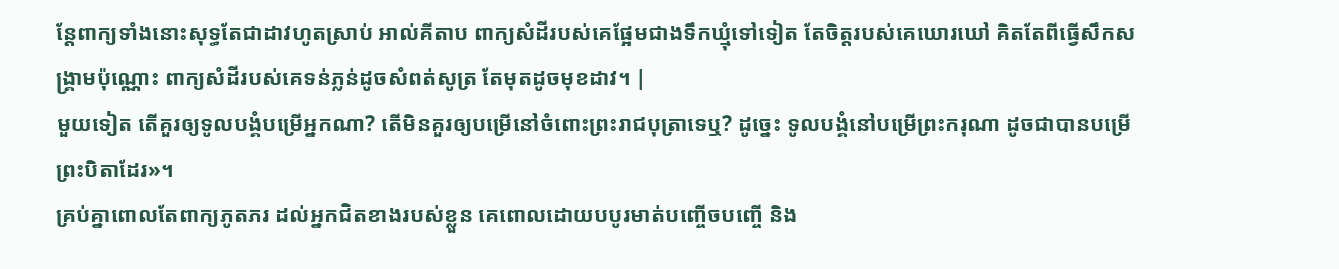ន្តែពាក្យទាំងនោះសុទ្ធតែជាដាវហូតស្រាប់ អាល់គីតាប ពាក្យសំដីរបស់គេផ្អែមជាងទឹកឃ្មុំទៅទៀត តែចិត្តរបស់គេឃោរឃៅ គិតតែពីធ្វើសឹកសង្គ្រាមប៉ុណ្ណោះ ពាក្យសំដីរបស់គេទន់ភ្លន់ដូចសំពត់សូត្រ តែមុតដូចមុខដាវ។ |
មួយទៀត តើគួរឲ្យទូលបង្គំបម្រើអ្នកណា? តើមិនគួរឲ្យបម្រើនៅចំពោះព្រះរាជបុត្រាទេឬ? ដូច្នេះ ទូលបង្គំនៅបម្រើព្រះករុណា ដូចជាបានបម្រើព្រះបិតាដែរ»។
គ្រប់គ្នាពោលតែពាក្យភូតភរ ដល់អ្នកជិតខាងរបស់ខ្លួន គេពោលដោយបបូរមាត់បញ្ចើចបញ្ចើ និង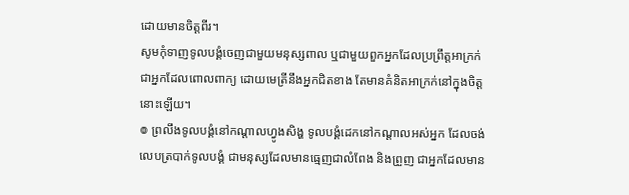ដោយមានចិត្តពីរ។
សូមកុំទាញទូលបង្គំចេញជាមួយមនុស្សពាល ឬជាមួយពួកអ្នកដែលប្រព្រឹត្តអាក្រក់ ជាអ្នកដែលពោលពាក្យ ដោយមេត្រីនឹងអ្នកជិតខាង តែមានគំនិតអាក្រក់នៅក្នុងចិត្តនោះឡើយ។
៙ ព្រលឹងទូលបង្គំនៅកណ្ដាលហ្វូងសិង្ហ ទូលបង្គំដេកនៅកណ្ដាលអស់អ្នក ដែលចង់លេបត្របាក់ទូលបង្គំ ជាមនុស្សដែលមានធ្មេញជាលំពែង និងព្រួញ ជាអ្នកដែលមាន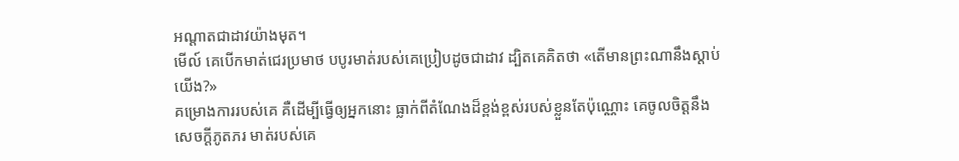អណ្ដាតជាដាវយ៉ាងមុត។
មើល៍ គេបើកមាត់ជេរប្រមាថ បបូរមាត់របស់គេប្រៀបដូចជាដាវ ដ្បិតគេគិតថា «តើមានព្រះណានឹងស្ដាប់យើង?»
គម្រោងការរបស់គេ គឺដើម្បីធ្វើឲ្យអ្នកនោះ ធ្លាក់ពីតំណែងដ៏ខ្ពង់ខ្ពស់របស់ខ្លួនតែប៉ុណ្ណោះ គេចូលចិត្តនឹងសេចក្ដីភូតភរ មាត់របស់គេ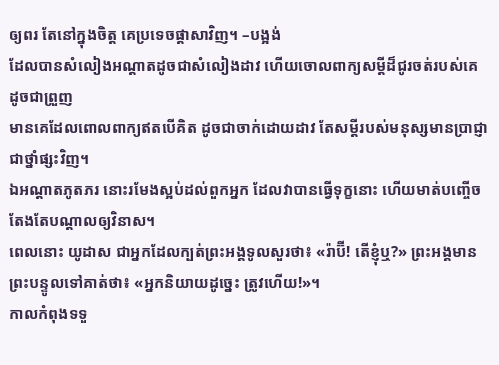ឲ្យពរ តែនៅក្នុងចិត្ត គេប្រទេចផ្ដាសាវិញ។ –បង្អង់
ដែលបានសំលៀងអណ្ដាតដូចជាសំលៀងដាវ ហើយចោលពាក្យសម្ដីដ៏ជូរចត់របស់គេ ដូចជាព្រួញ
មានគេដែលពោលពាក្យឥតបើគិត ដូចជាចាក់ដោយដាវ តែសម្ដីរបស់មនុស្សមានប្រាជ្ញាជាថ្នាំផ្សះវិញ។
ឯអណ្ដាតភូតភរ នោះរមែងស្អប់ដល់ពួកអ្នក ដែលវាបានធ្វើទុក្ខនោះ ហើយមាត់បញ្ចើចតែងតែបណ្ដាលឲ្យវិនាស។
ពេលនោះ យូដាស ជាអ្នកដែលក្បត់ព្រះអង្គទូលសួរថា៖ «រ៉ាប៊ី! តើខ្ញុំឬ?» ព្រះអង្គមានព្រះបន្ទូលទៅគាត់ថា៖ «អ្នកនិយាយដូច្នេះ ត្រូវហើយ!»។
កាលកំពុងទទួ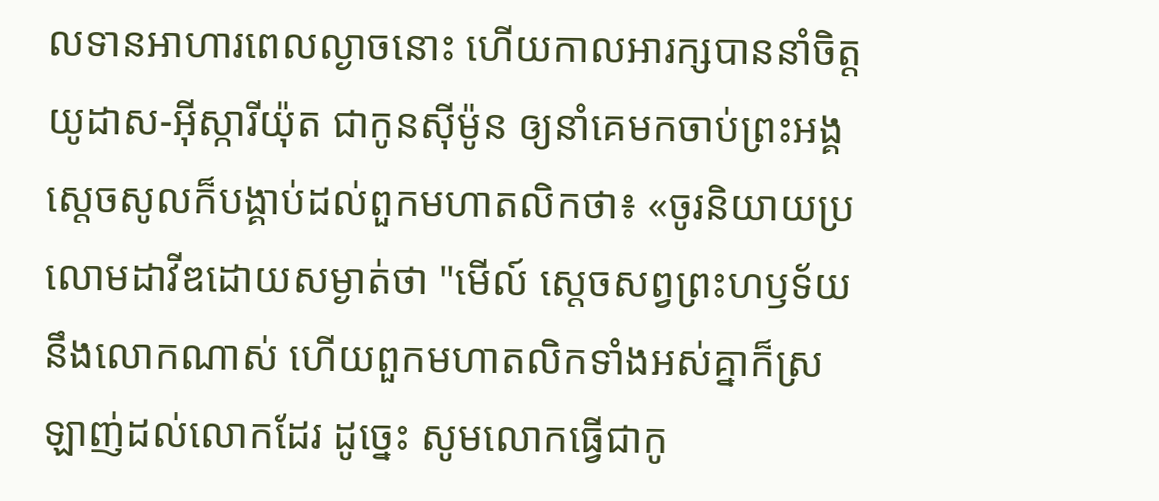លទានអាហារពេលល្ងាចនោះ ហើយកាលអារក្សបាននាំចិត្តយូដាស-អ៊ីស្ការីយ៉ុត ជាកូនស៊ីម៉ូន ឲ្យនាំគេមកចាប់ព្រះអង្គ
ស្ដេចសូលក៏បង្គាប់ដល់ពួកមហាតលិកថា៖ «ចូរនិយាយប្រលោមដាវីឌដោយសម្ងាត់ថា "មើល៍ ស្តេចសព្វព្រះហឫទ័យនឹងលោកណាស់ ហើយពួកមហាតលិកទាំងអស់គ្នាក៏ស្រឡាញ់ដល់លោកដែរ ដូច្នេះ សូមលោកធ្វើជាកូ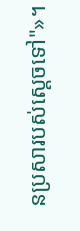នប្រសារបស់ស្តេចទៅ"»។